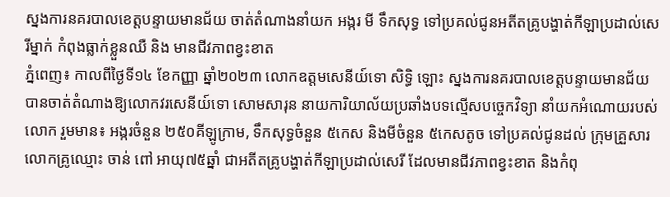ស្នងការនគរបាលខេត្តបន្ទាយមានជ័យ ចាត់តំណាងនាំយក អង្ករ មី ទឹកសុទ្ធ ទៅប្រគល់ជូនអតីតគ្រូបង្ហាត់កីឡាប្រដាល់សេរីម្នាក់ កំពុងធ្លាក់ខ្លួនឈឺ និង មានជីវភាពខ្វះខាត
ភ្នំពេញ៖ កាលពីថ្ងៃទី១៤ ខែកញ្ញា ឆ្នាំ២០២៣ លោកឧត្តមសេនីយ៍ទោ សិទ្ធិ ឡោះ ស្នងការនគរបាលខេត្តបន្ទាយមានជ័យ បានចាត់តំណាងឱ្យលោកវរសេនីយ៍ទោ សោមសារុន នាយការិយាល័យប្រឆាំងបទល្មើសបច្ចេកវិទ្យា នាំយកអំណោយរបស់លោក រួមមាន៖ អង្ករចំនួន ២៥០គីឡូក្រាម, ទឹកសុទ្ធចំនួន ៥កេស និងមីចំនួន ៥កេសតូច ទៅប្រគល់ជូនដល់ ក្រុមគ្រួសារលោកគ្រូឈ្មោះ ចាន់ ពៅ អាយុ៧៥ឆ្នាំ ជាអតីតគ្រូបង្ហាត់កីឡាប្រដាល់សេរី ដែលមានជីវភាពខ្វះខាត និងកំពុ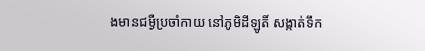ងមានជម្ងឺប្រចាំកាយ នៅភូមិដីឡូតិ៍ សង្កាត់ទឹក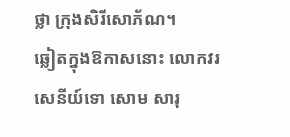ថ្លា ក្រុងសិរីសោភ័ណ។
ឆ្លៀតក្នុងឱកាសនោះ លោកវរសេនីយ៍ទោ សោម សារុ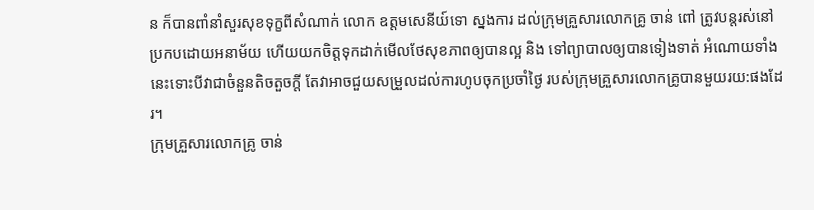ន ក៏បានពាំនាំសួរសុខទុក្ខពីសំណាក់ លោក ឧត្តមសេនីយ៍ទោ ស្នងការ ដល់ក្រុមគ្រួសារលោកគ្រូ ចាន់ ពៅ ត្រូវបន្តរស់នៅប្រកបដោយអនាម័យ ហើយយកចិត្តទុកដាក់មើលថែសុខភាពឲ្យបានល្អ និង ទៅព្យាបាលឲ្យបានទៀងទាត់ អំណោយទាំងនេះទោះបីវាជាចំនួនតិចតួចក្តី តែវាអាចជួយសម្រួលដល់ការហូបចុកប្រចាំថ្ងៃ របស់ក្រុមគ្រួសារលោកគ្រូបានមួយរយ:ផងដែរ។
ក្រុមគ្រួសារលោកគ្រូ ចាន់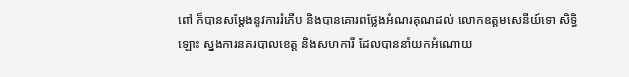ពៅ ក៏បានសម្តែងនូវការរំភើប និងបានគោរពថ្លែងអំណរគុណដល់ លោកឧត្តមសេនីយ៍ទោ សិទ្ធិ ឡោះ ស្នងការនគរបាលខេត្ត និងសហការី ដែលបាននាំយកអំណោយ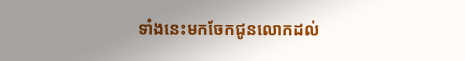ទាំងនេះមកចែកជូនលោកដល់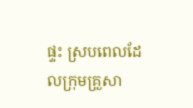ផ្ទះ ស្របពេលដែលក្រុមគ្រួសា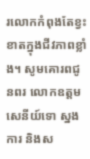រលោកកំពុងតែខ្វះខាតក្នុងជីវភាពខ្លាំង។ សូមគោរពជូនពរ លោកឧត្តមសេនីយ៍ទោ ស្នងការ និងស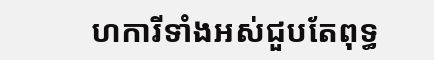ហការីទាំងអស់ជួបតែពុទ្ធ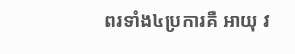ពរទាំង៤ប្រការគឺ អាយុ វ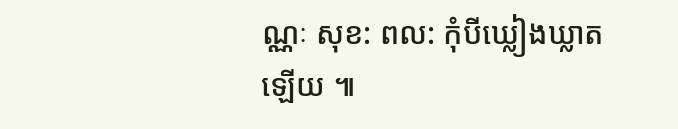ណ្ណៈ សុខ: ពល: កុំបីឃ្លៀងឃ្លាតឡើយ ៕